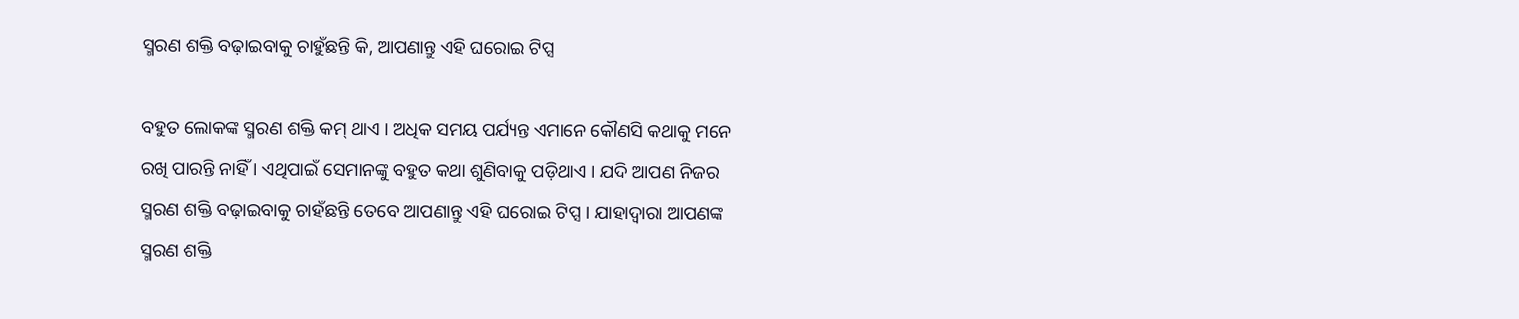ସ୍ମରଣ ଶକ୍ତି ବଢ଼ାଇବାକୁ ଚାହୁଁଛନ୍ତି କି, ଆପଣାନ୍ତୁ ଏହି ଘରୋଇ ଟିପ୍ସ

ବହୁତ ଲୋକଙ୍କ ସ୍ମରଣ ଶକ୍ତି କମ୍‌ ଥାଏ । ଅଧିକ ସମୟ ପର୍ଯ୍ୟନ୍ତ ଏମାନେ କୌଣସି କଥାକୁ ମନେ ରଖି ପାରନ୍ତି ନାହିଁ । ଏଥିପାଇଁ ସେମାନଙ୍କୁ ବହୁତ କଥା ଶୁଣିବାକୁ ପଡ଼ିଥାଏ । ଯଦି ଆପଣ ନିଜର ସ୍ମରଣ ଶକ୍ତି ବଢ଼ାଇବାକୁ ଚାହଁଛନ୍ତି ତେବେ ଆପଣାନ୍ତୁ ଏହି ଘରୋଇ ଟିପ୍ସ । ଯାହାଦ୍ୱାରା ଆପଣଙ୍କ ସ୍ମରଣ ଶକ୍ତି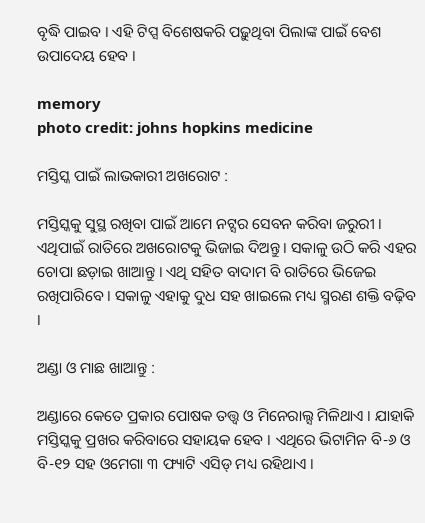ବୃଦ୍ଧି ପାଇବ । ଏହି ଟିପ୍ସ ବିଶେଷକରି ପଢ଼ୁଥିବା ପିଲାଙ୍କ ପାଇଁ ବେଶ ଉପାଦେୟ ହେବ ।

memory
photo credit: johns hopkins medicine

ମସ୍ତିସ୍କ ପାଇଁ ଲାଭକାରୀ ଅଖରୋଟ :

ମସ୍ତିସ୍କକୁ ସୁସ୍ଥ ରଖିବା ପାଇଁ ଆମେ ନଟ୍ସର ସେବନ କରିବା ଜରୁରୀ । ଏଥିପାଇଁ ରାତିରେ ଅଖରୋଟକୁ ଭିଜାଇ ଦିଅନ୍ତୁ । ସକାଳୁ ଉଠି କରି ଏହର ଚୋପା ଛଡ଼ାଇ ଖାଆନ୍ତୁ । ଏଥି ସହିତ ବାଦାମ ବି ରାତିରେ ଭିଜେଇ ରଖିପାରିବେ । ସକାଳୁ ଏହାକୁ ଦୁଧ ସହ ଖାଇଲେ ମଧ୍ୟ ସ୍ମରଣ ଶକ୍ତି ବଢ଼ିବ ।

ଅଣ୍ଡା ଓ ମାଛ ଖାଆନ୍ତୁ :

ଅଣ୍ଡାରେ କେତେ ପ୍ରକାର ପୋଷକ ତତ୍ତ୍ୱ ଓ ମିନେରାଲ୍ସ ମିଳିଥାଏ । ଯାହାକି ମସ୍ତିସ୍କକୁ ପ୍ରଖର କରିବାରେ ସହାୟକ ହେବ । ଏଥିରେ ଭିଟାମିନ ବି-୬ ଓ ବି-୧୨ ସହ ଓମେଗା ୩ ଫ୍ୟାଟି ଏସିଡ୍‌ ମଧ୍ୟ ରହିଥାଏ ।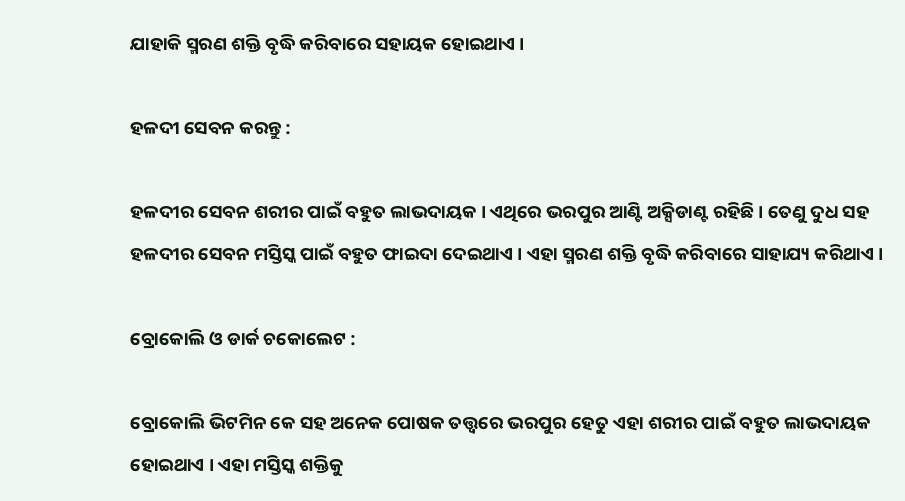ଯାହାକି ସ୍ମରଣ ଶକ୍ତି ବୃଦ୍ଧି କରିବାରେ ସହାୟକ ହୋଇଥାଏ ।

ହଳଦୀ ସେବନ କରନ୍ତୁ :

ହଳଦୀର ସେବନ ଶରୀର ପାଇଁ ବହୁତ ଲାଭଦାୟକ । ଏଥିରେ ଭରପୁର ଆଣ୍ଟି ଅକ୍ସିଡାଣ୍ଟ ରହିଛି । ତେଣୁ ଦୁଧ ସହ ହଳଦୀର ସେବନ ମସ୍ତିସ୍କ ପାଇଁ ବହୁତ ଫାଇଦା ଦେଇଥାଏ । ଏହା ସ୍ମରଣ ଶକ୍ତି ବୃଦ୍ଧି କରିବାରେ ସାହାଯ୍ୟ କରିଥାଏ ।

ବ୍ରୋକୋଲି ଓ ଡାର୍କ ଚକୋଲେଟ :

ବ୍ରୋକୋଲି ଭିଟମିନ କେ ସହ ଅନେକ ପୋଷକ ତତ୍ତ୍ୱରେ ଭରପୁର ହେତୁ ଏହା ଶରୀର ପାଇଁ ବହୁତ ଲାଭଦାୟକ ହୋଇଥାଏ । ଏହା ମସ୍ତିସ୍କ ଶକ୍ତିକୁ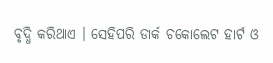ବୃଦ୍ଧି କରିଥାଏ । ସେହିପରି ଡାର୍କ ଚକୋଲେଟ ହାର୍ଟ ଓ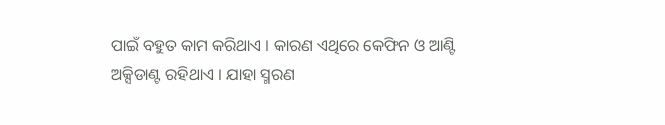ପାଇଁ ବହୁତ କାମ କରିଥାଏ । କାରଣ ଏଥିରେ କେଫିନ ଓ ଆଣ୍ଟି ଅକ୍ସିଡାଣ୍ଟ ରହିଥାଏ । ଯାହା ସ୍ମରଣ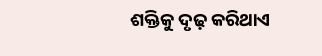ଶକ୍ତିକୁ ଦୃଢ଼ କରିଥାଏ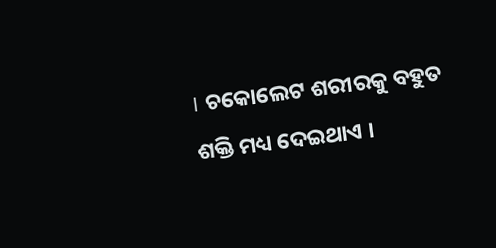। ଚକୋଲେଟ ଶରୀରକୁ ବହୁତ ଶକ୍ତି ମଧ୍ୟ ଦେଇଥାଏ ।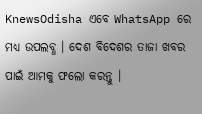KnewsOdisha ଏବେ WhatsApp ରେ ମଧ୍ୟ ଉପଲବ୍ଧ । ଦେଶ ବିଦେଶର ତାଜା ଖବର ପାଇଁ ଆମକୁ ଫଲୋ କରନ୍ତୁ ।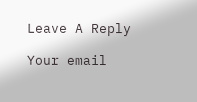Leave A Reply

Your email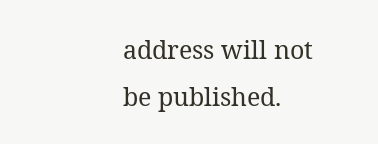address will not be published.